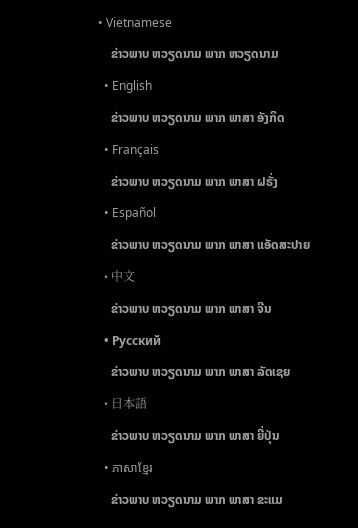• Vietnamese
    ຂ່າວພາບ ຫວຽດນາມ ພາກ ຫວຽດນາມ
  • English
    ຂ່າວພາບ ຫວຽດນາມ ພາກ ພາສາ ອັງກິດ
  • Français
    ຂ່າວພາບ ຫວຽດນາມ ພາກ ພາສາ ຝຣັ່ງ
  • Español
    ຂ່າວພາບ ຫວຽດນາມ ພາກ ພາສາ ແອັດສະປາຍ
  • 中文
    ຂ່າວພາບ ຫວຽດນາມ ພາກ ພາສາ ຈີນ
  • Русский
    ຂ່າວພາບ ຫວຽດນາມ ພາກ ພາສາ ລັດເຊຍ
  • 日本語
    ຂ່າວພາບ ຫວຽດນາມ ພາກ ພາສາ ຍີ່ປຸ່ນ
  • ភាសាខ្មែរ
    ຂ່າວພາບ ຫວຽດນາມ ພາກ ພາສາ ຂະແມ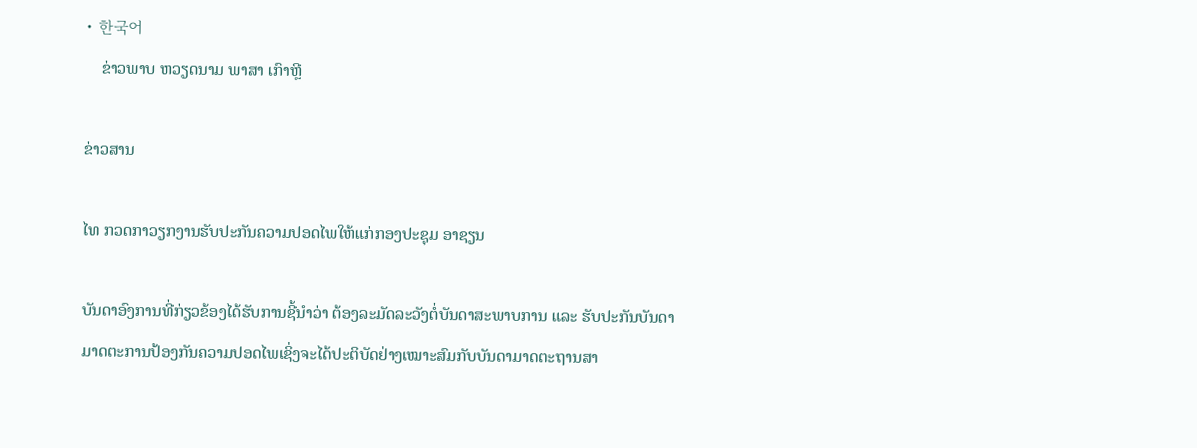• 한국어
    ຂ່າວພາບ ຫວຽດນາມ ພາສາ ເກົາຫຼີ

ຂ່າວສານ

ໄທ ກວດກາວຽກງານຮັບປະກັນຄວາມປອດໄພໃຫ້ແກ່ກອງປະຊຸມ ອາຊຽນ

ບັນດາອົງການທີ່ກ່ຽວຂ້ອງໄດ້ຮັບການຊີ້ນຳວ່າ ຕ້ອງລະມັດລະວັງຕໍ່ບັນດາສະພາບການ ແລະ ຮັບປະກັນບັນດາມາດຕະການປ້ອງກັນຄວາມປອດໄພເຊິ່ງຈະໄດ້ປະຕິບັດຢ່າງເໝາະສົມກັບບັນດາມາດຕະຖານສາ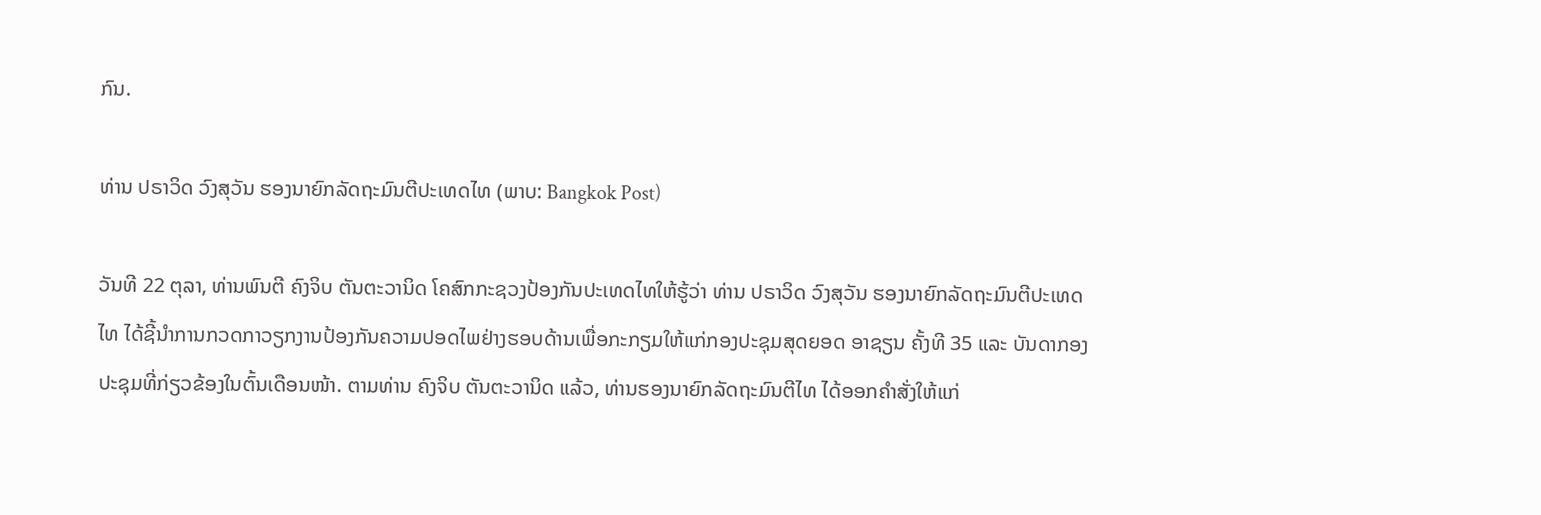ກົນ.

ທ່ານ ປຣາວິດ ວົງສຸວັນ ຮອງນາຍົກລັດຖະມົນຕີປະເທດໄທ (ພາບ: Bangkok Post)

ວັນທີ 22 ຕຸລາ, ທ່ານພົນຕີ ຄົງຈິບ ຕັນຕະວານິດ ໂຄສົກກະຊວງປ້ອງກັນປະເທດໄທໃຫ້ຮູ້ວ່າ ທ່ານ ປຣາວິດ ວົງສຸວັນ ຮອງນາຍົກລັດຖະມົນຕີປະເທດໄທ ໄດ້ຊີ້ນຳການກວດກາວຽກງານປ້ອງກັນຄວາມປອດໄພຢ່າງຮອບດ້ານເພື່ອກະກຽມໃຫ້ແກ່ກອງປະຊຸມສຸດຍອດ ອາຊຽນ ຄັ້ງທີ 35 ແລະ ບັນດາກອງປະຊຸມທີ່ກ່ຽວຂ້ອງໃນຕົ້ນເດືອນໜ້າ. ຕາມທ່ານ ຄົງຈິບ ຕັນຕະວານິດ ແລ້ວ, ທ່ານຮອງນາຍົກລັດຖະມົນຕີໄທ ໄດ້ອອກຄຳສັ່ງໃຫ້ແກ່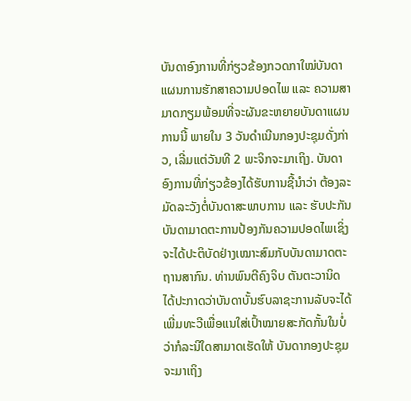ບັນດາອົງການທີ່ກ່ຽວຂ້ອງກວດກາໃໝ່ບັນດາແຜນການຮັກສາຄວາມປອດໄພ ແລະ ຄວາມສາມາດກຽມພ້ອມທີ່ຈະຜັນຂະຫຍາຍບັນດາແຜນການນີ້ ພາຍໃນ 3 ວັນດຳເນີນກອງປະຊຸມດັ່ງກ່າວ, ເລີ່ມແຕ່ວັນທີ 2 ພະຈິກຈະມາເຖິງ. ບັນດາອົງການທີ່ກ່ຽວຂ້ອງໄດ້ຮັບການຊີ້ນຳວ່າ ຕ້ອງລະມັດລະວັງຕໍ່ບັນດາສະພາບການ ແລະ ຮັບປະກັນບັນດາມາດຕະການປ້ອງກັນຄວາມປອດໄພເຊິ່ງຈະໄດ້ປະຕິບັດຢ່າງເໝາະສົມກັບບັນດາມາດຕະຖານສາກົນ. ທ່ານພົນຕີຄົງຈິບ ຕັນຕະວານິດ ໄດ້ປະກາດວ່າບັນດາບັ້ນຮົບລາຊະການລັບຈະໄດ້ເພີ່ມທະວີເພື່ອແນໃສ່ເປົ້າໝາຍສະກັດກັ້ນໃນບໍ່ວ່າກໍລະນີໃດສາມາດເຮັດໃຫ້ ບັນດາກອງປະຊຸມຈະມາເຖິງ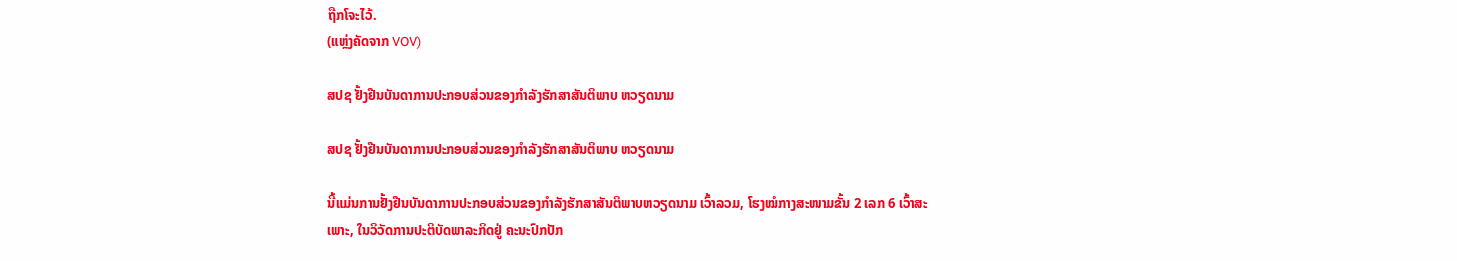ຖືກໂຈະໄວ້.
(ແຫຼ່ງຄັດຈາກ VOV)

ສປຊ ຢັ້ງຢືນບັນດາການປະກອບສ່ວນຂອງກຳລັງຮັກສາສັນຕິພາບ ຫວຽດນາມ

ສປຊ ຢັ້ງຢືນບັນດາການປະກອບສ່ວນຂອງກຳລັງຮັກສາສັນຕິພາບ ຫວຽດນາມ

ນີ້ແມ່ນການຢັ້ງຢືນບັນດາການປະກອບສ່ວນຂອງກຳລັງຮັກສາສັນຕິພາບຫວຽດນາມ ເວົ້າລວມ, ໂຮງໝໍກາງສະໜາມຂັ້ນ 2 ເລກ 6 ເວົ້າສະເພາະ, ໃນວິວັດການປະຕິບັດພາລະກິດຢູ່ ຄະນະປົກປັກ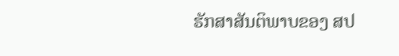ຮັກສາສັນຕິພາບຂອງ ສປ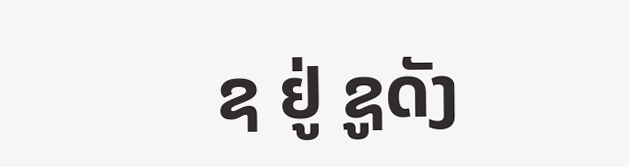ຊ ຢູ່ ຊູດັງ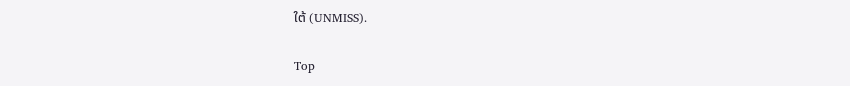ໃຕ້ (UNMISS).

Top